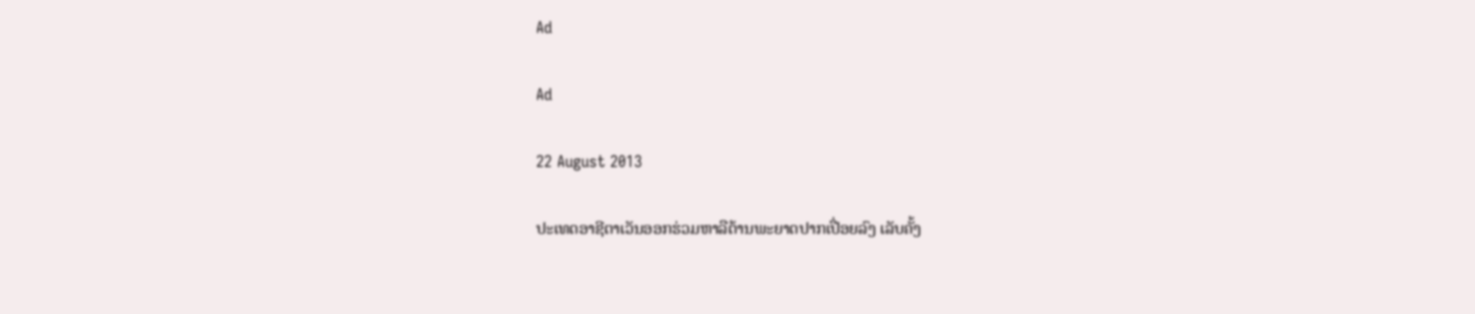Ad

Ad

22 August 2013

ປະເທດອາຊີຕາເວັນອອກຮ່ວມຫາລືຕ້ານພະຍາດປາກເປື່ອຍລົງ ເລັບຄັ້ງ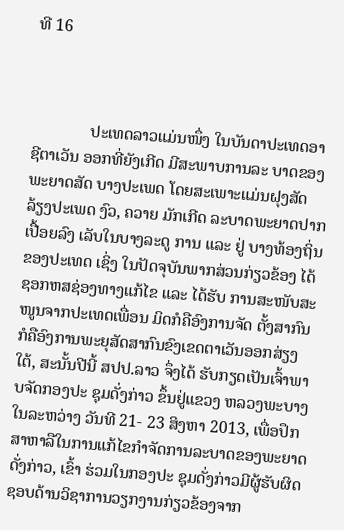ທີ 16



              ປະເທດລາວແມ່ນໜຶ່ງ ໃນບັນດາປະເທດອາຊີຕາເວັນ ອອກທີ່ຍັງເກີດ ມີສະພາບການລະ ບາດຂອງພະຍາດສັດ ບາງປະເພດ ໂດຍສະເພາະແມ່ນຝຸງສັດ ລ້ຽງປະເພດ ງົວ, ຄວາຍ ມັກເກີດ ລະບາດພະຍາດປາກເປື້ອຍລົງ ເລັບໃນບາງລະດູ ການ ແລະ ຢູ່ ບາງທ້ອງຖິ່ນ ຂອງປະເທດ ເຊິ່ງ ໃນປັດຈຸບັນພາກສ່ວນກ່ຽວຂ້ອງ ໄດ້ຊອກຫສຊ່ອງທາງແກ້ໄຂ ແລະ ໄດ້ຮັບ ການສະໜັບສະໜູນຈາກປະເທດເພື່ອນ ມິດກໍຄືອົງການຈັດ ຕັ້ງສາກົນ ກໍຄືອົງການພະຍຸສັດສາກົນຂົງເຂດຕາເວັນອອກສ່ຽງ ໃຕ້, ສະນັ້ນປີນີ້ ສປປ.ລາວ ຈຶ່ງໄດ້ ຮັບກຽດເປັນເຈົ້າພາບຈັດກອງປະ ຊຸມດັ່ງກ່າວ ຂຶ້ນຢູ່ແຂວງ ຫລວງພະບາງ ໃນລະຫວ່າງ ວັນທີ 21- 23 ສິງຫາ 2013, ເພື່ອປຶກສາຫາລືໃນການແກ້ໄຂກຳຈັດການລະບາດຂອງພະຍາດດັ່ງກ່າວ, ເຂົ້າ ຮ່ວມໃນກອງປະ ຊຸມດັ່ງກ່າວມີຜູ້ຮັບຜິດຊອບດ້ານວິຊາການວຽກງານກ່ຽວຂ້ອງຈາກ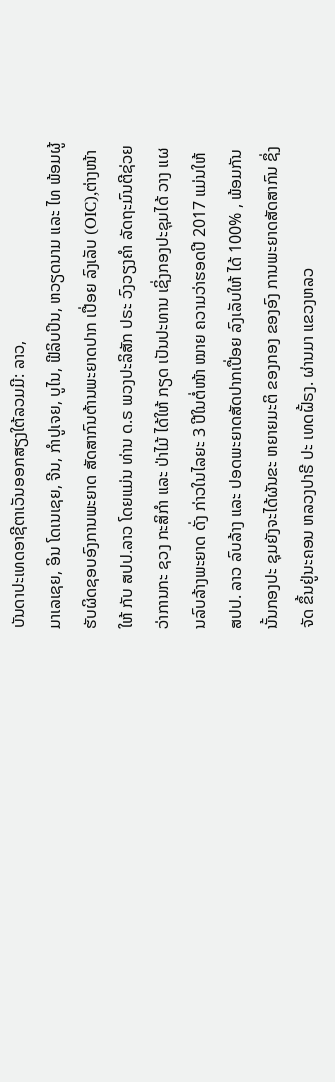ບັນດາປະເທດອາຊີຕາເວັນອອກສຽງໃຕ້ລວມມີ: ລາວ,
ມາເລເຊຍ, ອິນ ໂດເນເຊຍ, ຈີນ, ກຳປູເຈຍ, ບູໄນ, ຟີລິບປິນ, ຫວຽດນາມ ແລະ ໄທ ພ້ອມຜູ້ຮັບຜິດຊອບອົງການພະຍາດ ສັດສາກົນຕ້ານພະຍາດປາກ ເປື່ອຍ ລົງເລັບ (OIC),ຕ່າງໜ້າໃຫ້ ກັບ ສປປ.ລາວ ໂດຍແມ່ນ ທ່ານ ດ.ຣ ພວງປະລິສັກ ປຣະ ວົງວຽງຄຳ ລັດຖະມົນຕີຊ່ວຍວ່າການກະ ຊວງ ກະສິກຳ ແລະ ປ່າໄມ້ ໄດ້ໃຫ້ ກຽດ ເປັນປະທານ ເຊິ່ງກອງປະຊຸມໄດ້ ວາງ ແຜນລົບລ້າງພະຍາດ ດັ່ງ ກ່າວໃນໄລຍະ 3 ປີໃນຕໍ່ໜ້າ ໝາຍ ຄວາມວ່າຮອດປີ 2017 ແມ່ນໃຫ້ ສປປ. ລາວ ລົບລ້າງ ແລະ ປອດພະຍາດສັດປາກເປື່ອຍ ລົງເລັບໃຫ້ ໄດ້ 100% , ພ້ອມກັນ ນັ້ນກອງປະ ຊຸມຍັງຈະໄດ້ຜັນຂະ ຫຍາຍມະຕິ ຂອງກອງ ຂອງອົງ ການພະຍາດສັດສາກົນ ຊຶ່ງຈັດ ຂຶ້ນຢູ່ນະຄອນ ຫລວງປາຣີ ປະ ເທດຝັ້ຣງ. ຜ່ານມາ ແຂວງຫລວ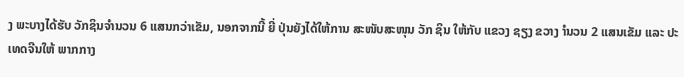ງ ພະບາງໄດ້ຮັບ ວັກຊິນຈຳນວນ 6 ແສນກວ່າເຂັມ, ນອກຈາກນີ້ ຍີ່ ປຸ່ນຍັງໄດ້ໃຫ້ການ ສະໜັບສະໜຸນ ວັກ ຊິນ ໃຫ້ກັບ ແຂວງ ຊຽງ ຂວາງ ຳນວນ 2 ແສນເຂັມ ແລະ ປະເທດຈີນໃຫ້ ພາກກາງ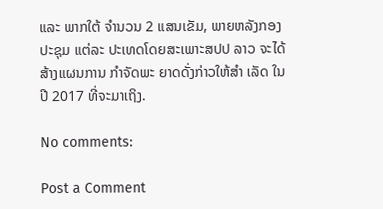ແລະ ພາກໃຕ້ ຈຳນວນ 2 ແສນເຂັມ, ພາຍຫລັງກອງປະຊຸມ ແຕ່ລະ ປະເທດໂດຍສະເພາະສປປ ລາວ ຈະໄດ້ສ້າງແຜນການ ກຳຈັດພະ ຍາດດັ່ງກ່າວໃຫ້ສຳ ເລັດ ໃນປີ 2017 ທີ່ຈະມາເຖິງ.

No comments:

Post a Comment